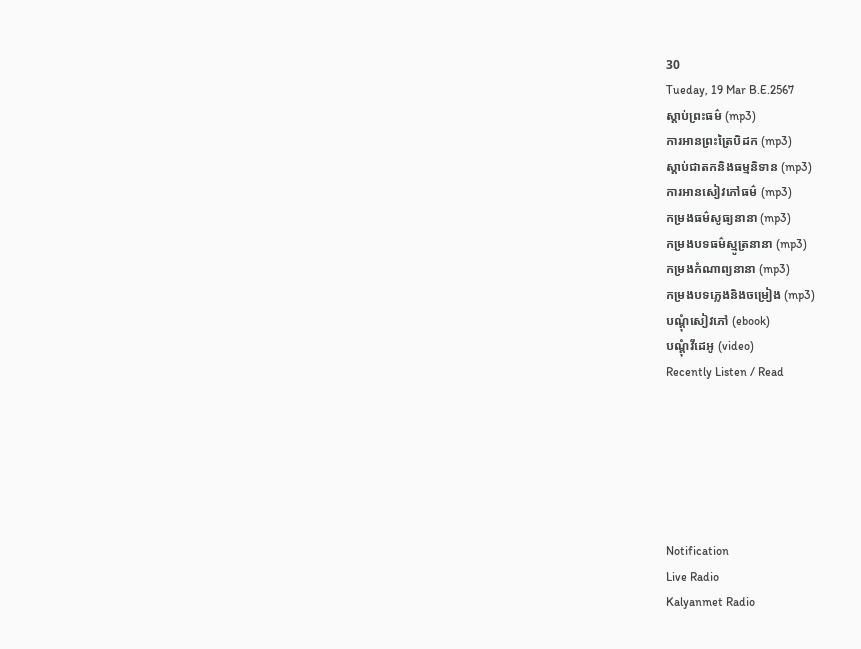30
Tueday, 19 Mar B.E.2567
ស្តាប់ព្រះធម៌ (mp3)
ការអានព្រះត្រៃបិដក (mp3)
ស្តាប់ជាតកនិងធម្មនិទាន (mp3)
ការអានសៀវភៅធម៌ (mp3)
កម្រងធម៌សូធ្យនានា (mp3)
កម្រងបទធម៌ស្មូត្រនានា (mp3)
កម្រងកំណាព្យនានា (mp3)
កម្រងបទភ្លេងនិងចម្រៀង (mp3)
បណ្តុំសៀវភៅ (ebook)
បណ្តុំវីដេអូ (video)
Recently Listen / Read






Notification
Live Radio
Kalyanmet Radio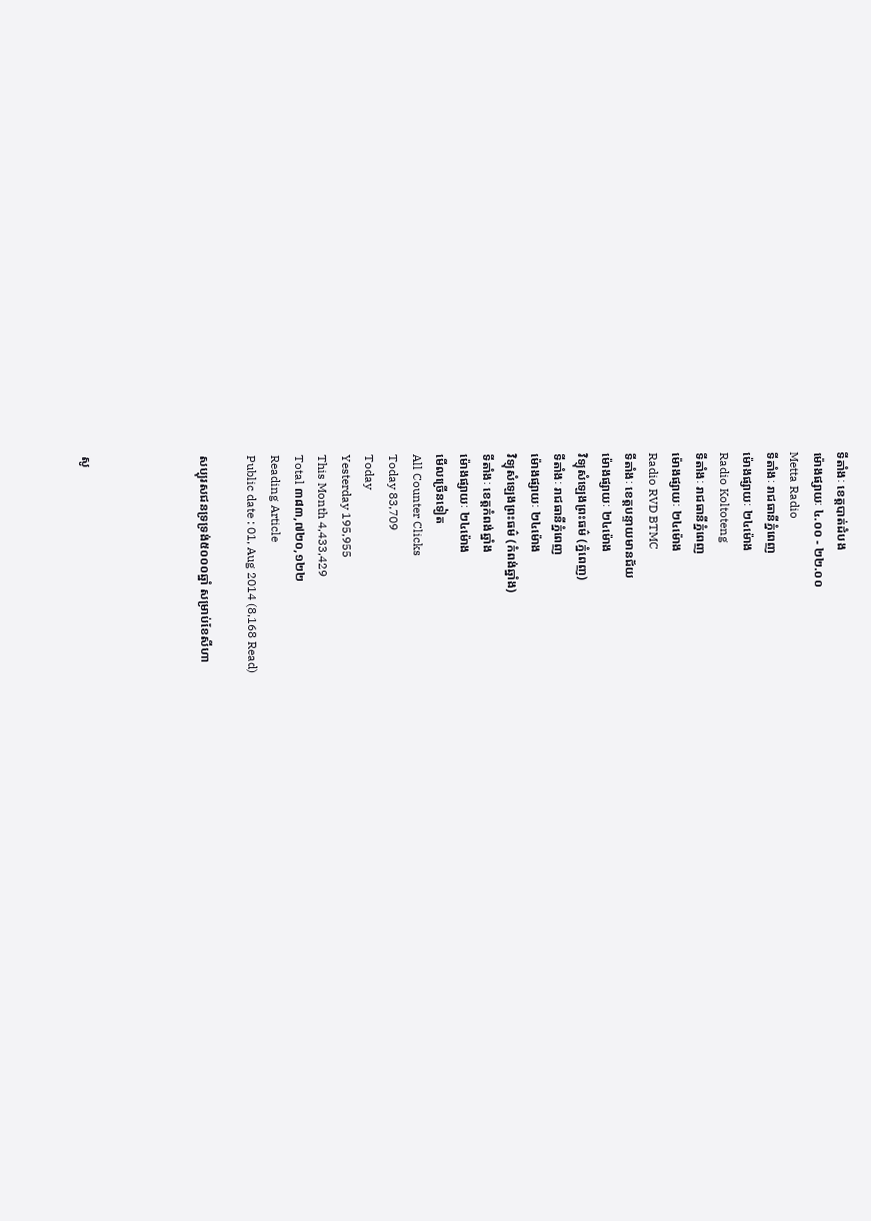ទីតាំងៈ ខេត្តបាត់ដំបង
ម៉ោងផ្សាយៈ ៤.០០ - ២២.០០
Metta Radio
ទីតាំងៈ រាជធានីភ្នំពេញ
ម៉ោងផ្សាយៈ ២៤ម៉ោង
Radio Koltoteng
ទីតាំងៈ រាជធានីភ្នំពេញ
ម៉ោងផ្សាយៈ ២៤ម៉ោង
Radio RVD BTMC
ទីតាំងៈ ខេត្តបន្ទាយមានជ័យ
ម៉ោងផ្សាយៈ ២៤ម៉ោង
វិទ្យុសំឡេងព្រះធម៌ (ភ្នំពេញ)
ទីតាំងៈ រាជធានីភ្នំពេញ
ម៉ោងផ្សាយៈ ២៤ម៉ោង
វិទ្យុសំឡេងព្រះធម៌ (កំពង់ឆ្នាំង)
ទីតាំងៈ ខេត្តកំពង់ឆ្នាំង
ម៉ោងផ្សាយៈ ២៤ម៉ោង
មើលច្រើនទៀត
All Counter Clicks
Today 83,709
Today
Yesterday 195,955
This Month 4,433,429
Total ៣៨៣,៧២០,១២២
Reading Article
Public date : 01, Aug 2014 (8,168 Read)

សប្បុរសជនទ្រទ្រង់៥០០០ឆ្នាំ សម្រាប់ខែសីហា




សូ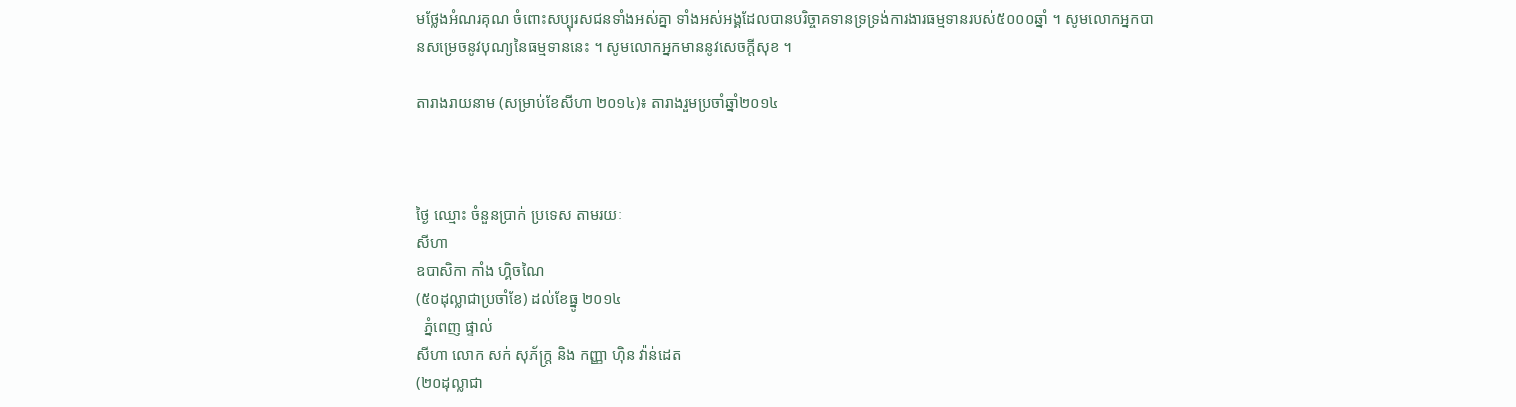មថ្លែងអំណរគុណ ចំពោះសប្បុរសជនទាំងអស់គ្នា ទាំងអស់អង្គដែលបានបរិច្ចាគទានទ្រទ្រង់ការងារធម្មទានរបស់៥០០០ឆ្នាំ ។ សូមលោកអ្នកបានសម្រេចនូវបុណ្យនៃធម្មទាននេះ ។ សូមលោកអ្នកមាននូវសេចក្តីសុខ ។

តារាងរាយនាម (សម្រាប់ខែសីហា ២០១៤)៖ តារាងរួមប្រចាំឆ្នាំ២០១៤



ថ្ងៃ ឈ្មោះ ចំនួនប្រាក់ ប្រទេស តាមរយៈ
សីហា
ឧបាសិកា កាំង ហ្គិចណៃ
(៥០ដុល្លាជាប្រចាំខែ) ដល់ខែធ្នូ ២០១៤
  ភ្នំពេញ ផ្ទាល់
សីហា លោក សក់ សុភ័ក្រ្ត និង កញ្ញា ហ៊ិន វ៉ាន់ដេត
(២០ដុល្លាជា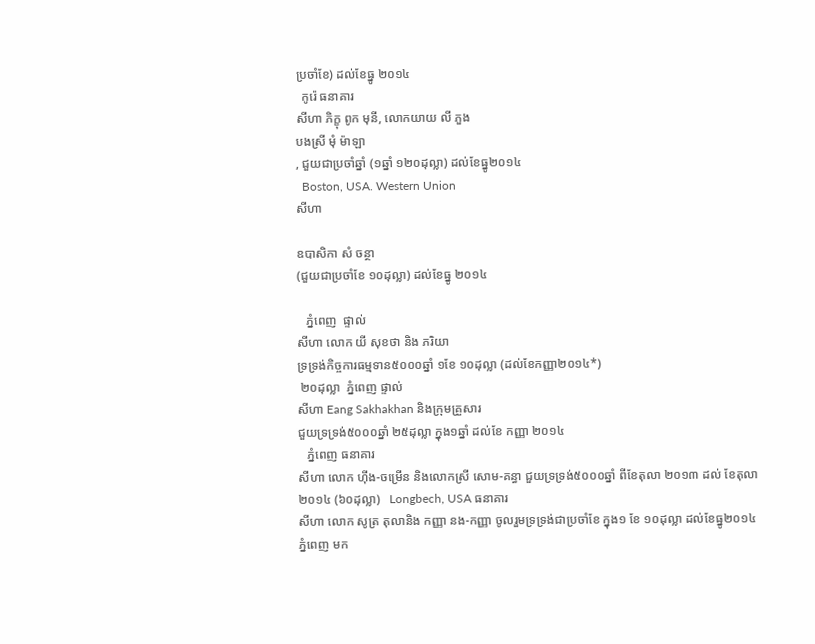ប្រចាំខែ) ដល់ខែធ្នូ ២០១៤
  កូរ៉េ ធនាគារ
សីហា ភិក្ខុ ពូក មុនី, លោកយាយ លី ភួង
បងស្រី មុំ ម៉ាឡា
, ជួយជាប្រចាំឆ្នាំ (១ឆ្នាំ ១២០ដុល្លា) ដល់ខែធ្នូ២០១៤
  Boston, USA. Western Union
សីហា

ឧបាសិកា សំ ចន្ថា
(ជួយជាប្រចាំខែ ១០ដុល្លា) ដល់ខែធ្នូ ២០១៤

   ភ្នំពេញ  ផ្ទាល់
សីហា លោក យី សុខថា និង ភរិយា
ទ្រទ្រង់កិច្ចការធម្មទាន៥០០០ឆ្នាំ ១ខែ ១០ដុល្លា (ដល់ខែកញ្ញា២០១៤*)
 ២០ដុល្លា  ភ្នំពេញ ផ្ទាល់
សីហា Eang Sakhakhan និងក្រុមគ្រួសារ
ជួយទ្រទ្រង់៥០០០ឆ្នាំ ២៥ដុល្លា ក្នុង១ឆ្នាំ ដល់ខែ កញ្ញា ២០១៤
   ភ្នំពេញ ធនាគារ
សីហា លោក ហ៊ីង-ចម្រើន និងលោកស្រី សោម-គន្ធា ជួយទ្រទ្រង់៥០០០ឆ្នាំ ពីខែតុលា ២០១៣ ដល់ ខែតុលា ២០១៤ (៦០ដុល្លា)   Longbech, USA ធនាគារ
សីហា លោក សូត្រ តុលានិង កញ្ញា នង-កញ្ញា ចូលរួមទ្រទ្រង់ជាប្រចាំខែ ក្នុង១ ខែ ១០ដុល្លា ដល់ខែធ្នូ២០១៤    ភ្នំពេញ មក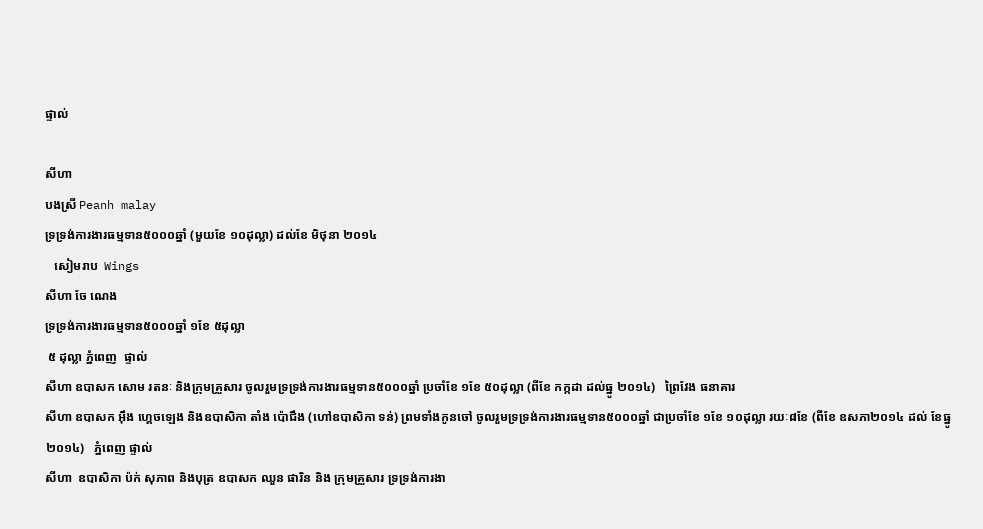ផ្ទាល់

សីហា
បងស្រី Peanh malay
ទ្រទ្រង់ការងារធម្មទាន៥០០០ឆ្នាំ (មួយខែ ១០ដុល្លា) ដល់ខែ មិថុនា ២០១៤
   សៀមរាប  Wings
សីហា ចែ ណេង
ទ្រទ្រង់ការងារធម្មទាន៥០០០ឆ្នាំ ១ខែ ៥ដុល្លា
 ៥ ដុល្លា ភ្នំពេញ  ផ្ទាល់
សីហា ឧបាសក សោម រតនៈ និងក្រុមគ្រួសារ ចូលរួមទ្រទ្រង់ការងារធម្មទាន៥០០០ឆ្នាំ ប្រចាំខែ ១ខែ ៥០ដុល្លា (ពីខែ កក្កដា ដល់ធ្នូ ២០១៤)   ព្រៃវែង ធនាគារ
សីហា ឧបាសក អ៊ឹង ហ្គេចឡេង និងឧបាសិកា តាំង ប៉ោជឹង (ហៅឧបាសិកា ទន់) ព្រមទាំងកូនចៅ ចូលរួមទ្រទ្រង់ការងារធម្មទាន៥០០០ឆ្នាំ ជាប្រចាំខែ ១ខែ ១០ដុល្លា រយៈ៨ខែ (ពីខែ ឧសភា២០១៤ ដល់ ខែធ្នូ ២០១៤)   ភ្នំពេញ ផ្ទាល់
សីហា  ឧបាសិកា ប៉ក់ សុភាព និងបុត្រ ឧបាសក ឈួន ផារិន និង ក្រុមគ្រួសារ ទ្រទ្រង់ការងា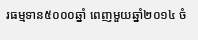រធម្មទាន៥០០០ឆ្នាំ ពេញមួយឆ្នាំ២០១៤ ចំ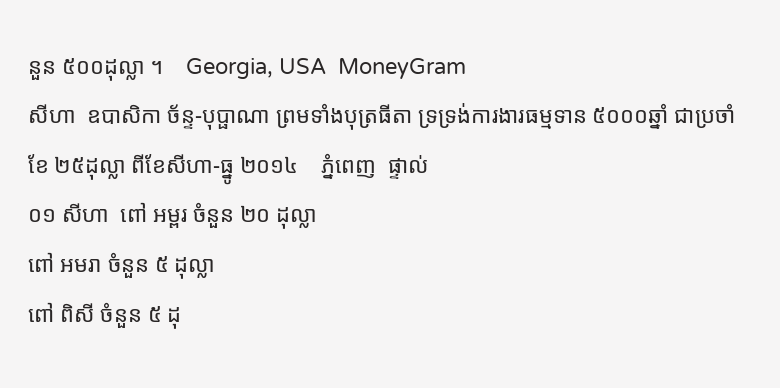នួន ៥០០ដុល្លា ។    Georgia, USA  MoneyGram
សីហា  ឧបាសិកា ច័ន្ទ-បុប្ផាណា ព្រមទាំងបុត្រធីតា ទ្រទ្រង់ការងារធម្មទាន ៥០០០ឆ្នាំ ជាប្រចាំខែ ២៥ដុល្លា ពីខែសីហា-ធ្នូ ២០១៤    ភ្នំពេញ  ផ្ទាល់
០១ សីហា  ពៅ អម្ពរ ចំនួន ២០ ដុល្លា
ពៅ អមរា ចំនួន ៥ ដុល្លា
ពៅ ពិសី ចំនួន ៥ ដុ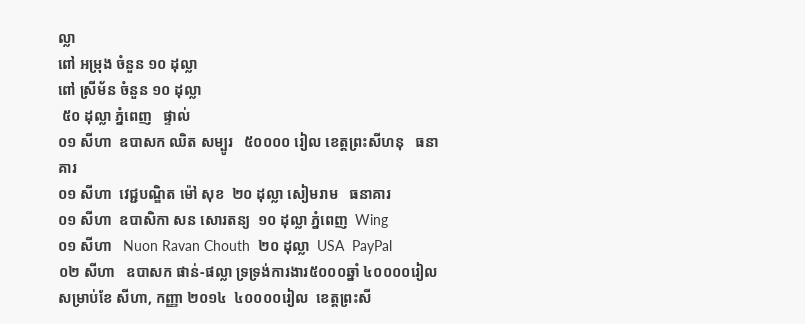ល្លា
ពៅ អម្រុង ចំនួន ១០ ដុល្លា
ពៅ ស្រីម័ន ចំនួន ១០ ដុល្លា
 ៥០ ដុល្លា ភ្នំពេញ   ផ្ទាល់
០១ សីហា  ឧបាសក ឈិត សម្បូរ   ៥០០០០ រៀល ខេត្តព្រះសីហនុ   ធនាគារ
០១ សីហា  វេជ្ជបណ្ឌិត ម៉ៅ សុខ  ២០ ដុល្លា សៀមរាម   ធនាគារ
០១ សីហា  ឧបាសិកា សន សោរតន្យ  ១០ ដុល្លា ភ្នំពេញ  Wing
០១ សីហា   Nuon Ravan Chouth  ២០ ដុល្លា  USA  PayPal
០២ សីហា   ឧបាសក ផាន់-ផល្លា ទ្រទ្រង់ការងារ៥០០០ឆ្នាំ ៤០០០០រៀល សម្រាប់ខែ សីហា, កញ្ញា ២០១៤  ៤០០០០រៀល  ខេត្តព្រះសី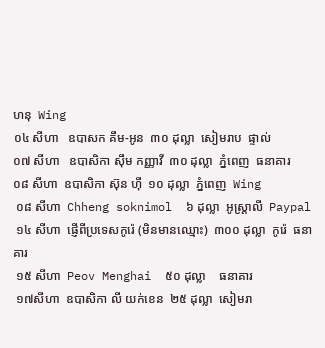ហនុ  Wing
០៤ សីហា   ឧបាសក គឹម-អូន  ៣០ ដុល្លា  សៀមរាប  ផ្ទាល់
០៧ សីហា   ឧបាសិកា ស៊ឹម កញ្ញាវី  ៣០ ដុល្លា  ភ្នំពេញ  ធនាគារ
០៨ សីហា  ឧបាសិកា ស៊ុន ហ៊ី  ១០ ដុល្លា  ភ្នំពេញ  Wing
 ០៨ សីហា  Chheng soknimol  ៦ ដុល្លា  អូស្ត្រាលី  Paypal
 ១៤ សីហា  ផ្ញើពីប្រទេសកូរ៉េ (មិនមានឈ្មោះ)  ៣០០ ដុល្លា  កូរ៉េ  ធនាគារ
 ១៥ សីហា  Peov Menghai  ៥០ ដុល្លា    ធនាគារ
 ១៧សីហា  ឧបាសិកា លី យក់ខេន  ២៥ ដុល្លា  សៀមរា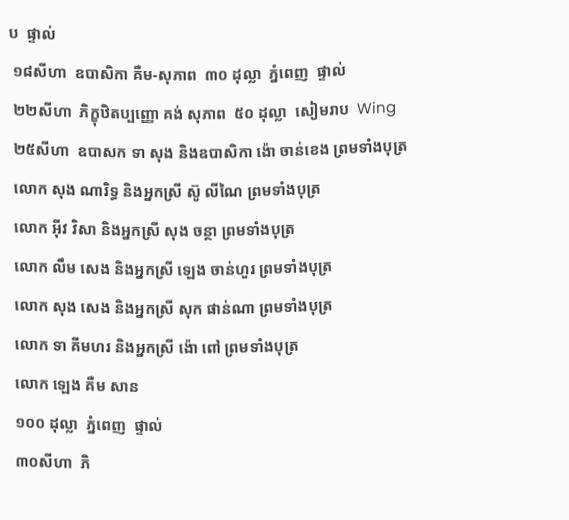ប  ផ្ទាល់
 ១៨សីហា  ឧបាសិកា គឺម-សុភាព  ៣០ ដុល្លា  ភ្នំពេញ  ផ្ទាល់
 ២២សីហា  ភិក្ខុឋិតប្បញ្ញោ គង់ សុភាព  ៥០ ដុល្លា  សៀមរាប  Wing
 ២៥សីហា  ឧបាសក ទា សុង និងឧបាសិកា ង៉ោ ចាន់ខេង ព្រមទាំងបុត្រ
 លោក សុង ណារិទ្ធ និងអ្នកស្រី ស៊ូ លីណៃ ព្រមទាំងបុត្រ
 លោក អ៊ីវ វិសា និងអ្នកស្រី សុង ចន្ថា ព្រមទាំងបុត្រ
 លោក លឹម សេង និងអ្នកស្រី ឡេង ចាន់ហួរ ព្រមទាំងបុត្រ
 លោក សុង សេង និងអ្នកស្រី សុក ផាន់ណា ព្រមទាំងបុត្រ
 លោក ទា គីមហរ និងអ្នកស្រី ង៉ោ ពៅ ព្រមទាំងបុត្រ
 លោក ឡេង គឺម សាន
 ១០០ ដុល្លា  ភ្នំពេញ  ផ្ទាល់
 ៣០សីហា  ភិ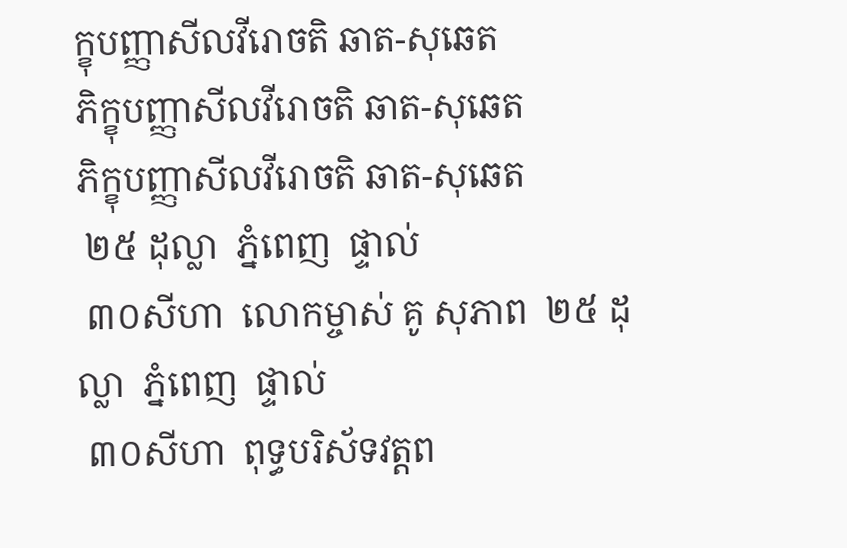ក្ខុបញ្ញាសីលវីរោចតិ ឆាត-សុឆេត
ភិក្ខុបញ្ញាសីលវីរោចតិ ឆាត-សុឆេត
ភិក្ខុបញ្ញាសីលវីរោចតិ ឆាត-សុឆេត
 ២៥ ដុល្លា  ភ្នំពេញ  ផ្ទាល់
 ៣០សីហា  លោកម្ចាស់ គូ សុភាព  ២៥ ដុល្លា  ភ្នំពេញ  ផ្ទាល់
 ៣០សីហា  ពុទ្ធបរិស័ទវត្តព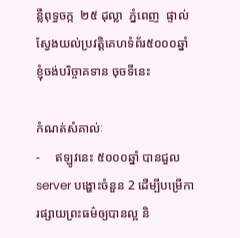ន្លឺពុទ្ធចក្ក  ២៥ ដុល្លា  ភ្នំពេញ  ផ្ទាល់
ស្វែងយល់ប្រវត្តិគេហទំព័រ៥០០០ឆ្នាំ                                    ខ្ញុំចង់បរិច្ចាគទាន ចុចទីនេះ

កំណត់សំគាល់ៈ
-     ឥឡូវនេះ ៥០០០ឆ្នាំ បានជួល server បង្ហោះចំនួន 2 ដើម្បីបម្រើការផ្សាយព្រះធម៌ឲ្យបានល្អ និ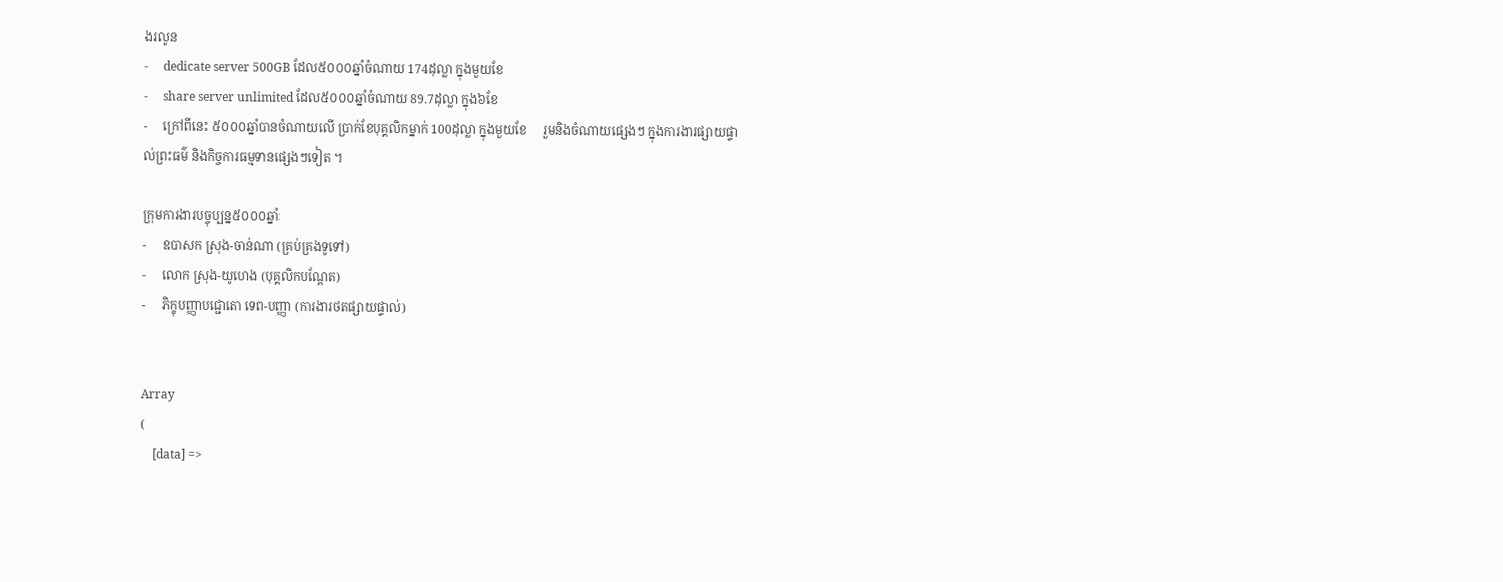ងរលូន
-     dedicate server 500GB ដែល៥០០០ឆ្នាំចំណាយ 174ដុល្លា ក្នុងមួយខែ
-     share server unlimited ដែល៥០០០ឆ្នាំចំណាយ 89.7ដុល្លា ក្នុង៦ខែ
-     ក្រៅពីនេះ ៥០០០ឆ្នាំបានចំណាយលើ ប្រាក់ខែបុគ្គលិកម្នាក់ 100ដុល្លា ក្នុងមួយខែ     រួមនិងចំណាយផ្សេងៗ ក្នុងការងារផ្សាយផ្ទាល់ព្រះធម៌ និងកិច្ចការធម្មទានផ្សេងៗទៀត ។

ក្រុមការងារបច្ចុប្បន្ន៥០០០ឆ្នាំៈ
-     ឧបាសក ស្រុង-ចាន់ណា (គ្រប់គ្រងទូទៅ)
-     លោក ស្រុង-យូហេង (បុគ្គលិកបណ្តែត)
-     ភិក្ខុបញ្ញាបជ្ជោតោ ទេព-បញ្ញា (ការងារថតផ្សាយផ្ទាល់)


Array
(
    [data] =>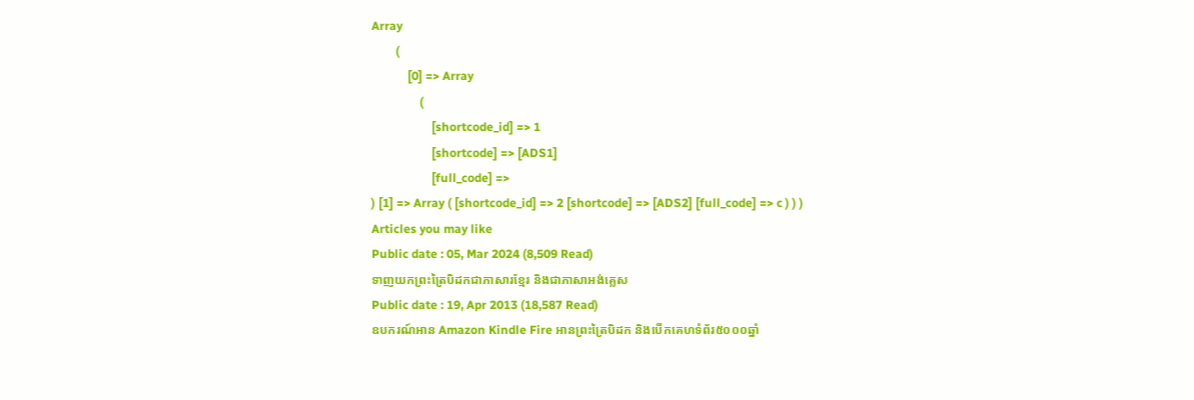Array
        (
            [0] => Array
                (
                    [shortcode_id] => 1
                    [shortcode] => [ADS1]
                    [full_code] =>
) [1] => Array ( [shortcode_id] => 2 [shortcode] => [ADS2] [full_code] => c ) ) )
Articles you may like
Public date : 05, Mar 2024 (8,509 Read)
ទាញយកព្រះត្រៃបិដកជាភាសារខ្មែរ និងជាភាសាអង់គ្លេស
Public date : 19, Apr 2013 (18,587 Read)
ឧបករណ៍អាន Amazon Kindle Fire អានព្រះត្រៃបិដក និងបើកគេហទំព័រ៥០០០ឆ្នាំ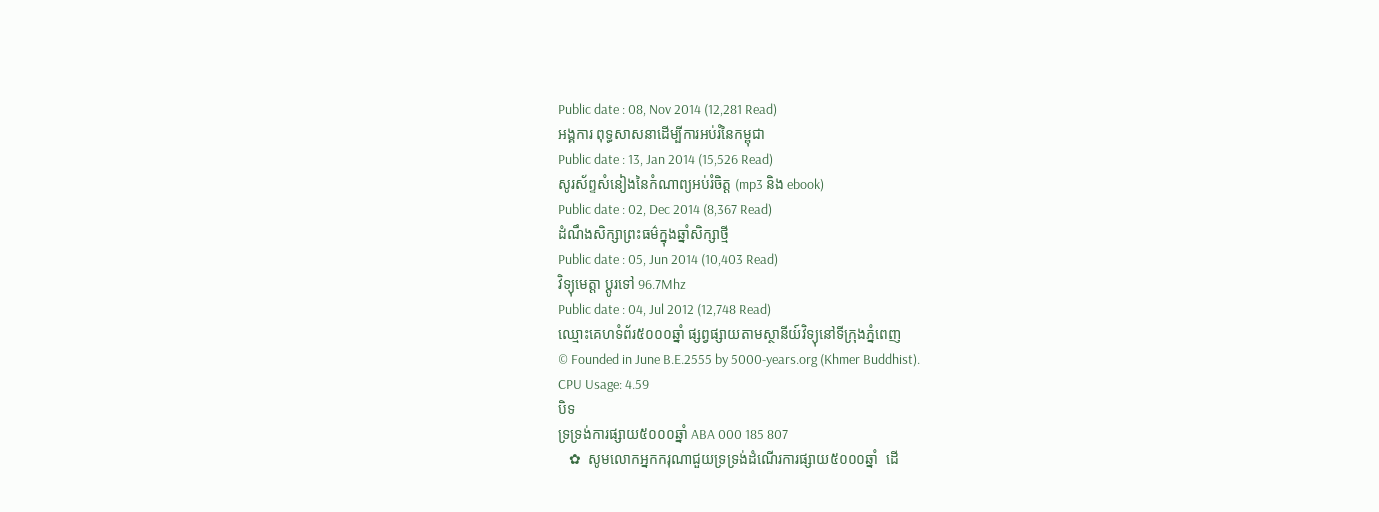Public date : 08, Nov 2014 (12,281 Read)
អង្គការ ពុទ្ធសាសនាដើម្បីការអប់រំនៃកម្ពុជា
Public date : 13, Jan 2014 (15,526 Read)
សូរស័ព្ទសំនៀងនៃកំណាព្យអប់រំចិត្ត (mp3 និង ebook)
Public date : 02, Dec 2014 (8,367 Read)
ដំណឹងសិក្សាព្រះធម៌ក្នុងឆ្នាំសិក្សាថ្មី
Public date : 05, Jun 2014 (10,403 Read)
វិទ្យុមេត្តា ប្តូរទៅ 96.7Mhz
Public date : 04, Jul 2012 (12,748 Read)
ឈ្មោះគេហទំព័រ៥០០០ឆ្នាំ ផ្សព្វផ្សាយតាមស្ថានីយ៍វិទ្យុនៅទីក្រុងភ្នំពេញ
© Founded in June B.E.2555 by 5000-years.org (Khmer Buddhist).
CPU Usage: 4.59
បិទ
ទ្រទ្រង់ការផ្សាយ៥០០០ឆ្នាំ ABA 000 185 807
   ✿  សូមលោកអ្នកករុណាជួយទ្រទ្រង់ដំណើរការផ្សាយ៥០០០ឆ្នាំ  ដើ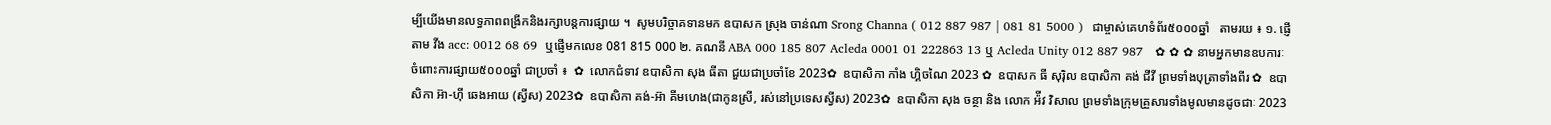ម្បីយើងមានលទ្ធភាពពង្រីកនិងរក្សាបន្តការផ្សាយ ។  សូមបរិច្ចាគទានមក ឧបាសក ស្រុង ចាន់ណា Srong Channa ( 012 887 987 | 081 81 5000 )  ជាម្ចាស់គេហទំព័រ៥០០០ឆ្នាំ   តាមរយ ៖ ១. ផ្ញើតាម វីង acc: 0012 68 69  ឬផ្ញើមកលេខ 081 815 000 ២. គណនី ABA 000 185 807 Acleda 0001 01 222863 13 ឬ Acleda Unity 012 887 987   ✿ ✿ ✿ នាមអ្នកមានឧបការៈចំពោះការផ្សាយ៥០០០ឆ្នាំ ជាប្រចាំ ៖  ✿  លោកជំទាវ ឧបាសិកា សុង ធីតា ជួយជាប្រចាំខែ 2023✿  ឧបាសិកា កាំង ហ្គិចណៃ 2023 ✿  ឧបាសក ធី សុរ៉ិល ឧបាសិកា គង់ ជីវី ព្រមទាំងបុត្រាទាំងពីរ ✿  ឧបាសិកា អ៊ា-ហុី ឆេងអាយ (ស្វីស) 2023✿  ឧបាសិកា គង់-អ៊ា គីមហេង(ជាកូនស្រី, រស់នៅប្រទេសស្វីស) 2023✿  ឧបាសិកា សុង ចន្ថា និង លោក អ៉ីវ វិសាល ព្រមទាំងក្រុមគ្រួសារទាំងមូលមានដូចជាៈ 2023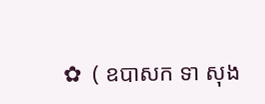✿  ( ឧបាសក ទា សុង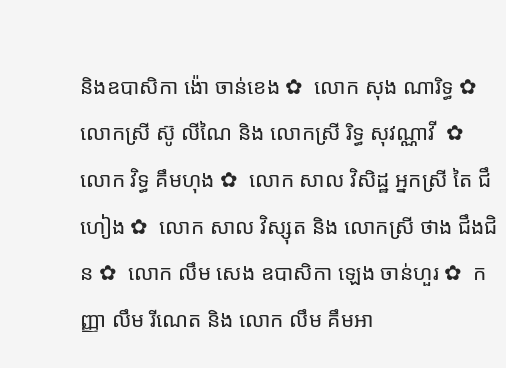និងឧបាសិកា ង៉ោ ចាន់ខេង ✿  លោក សុង ណារិទ្ធ ✿  លោកស្រី ស៊ូ លីណៃ និង លោកស្រី រិទ្ធ សុវណ្ណាវី  ✿  លោក វិទ្ធ គឹមហុង ✿  លោក សាល វិសិដ្ឋ អ្នកស្រី តៃ ជឹហៀង ✿  លោក សាល វិស្សុត និង លោកស្រី ថាង ជឹងជិន ✿  លោក លឹម សេង ឧបាសិកា ឡេង ចាន់ហួរ ✿  កញ្ញា លឹម រីណេត និង លោក លឹម គឹមអា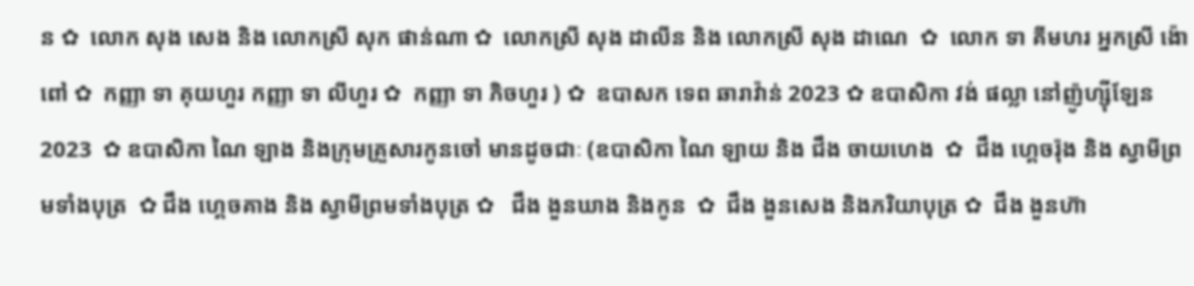ន ✿  លោក សុង សេង និង លោកស្រី សុក ផាន់ណា ✿  លោកស្រី សុង ដាលីន និង លោកស្រី សុង ដាណេ  ✿  លោក ទា គីមហរ អ្នកស្រី ង៉ោ ពៅ ✿  កញ្ញា ទា គុយហួរ កញ្ញា ទា លីហួរ ✿  កញ្ញា ទា ភិចហួរ ) ✿  ឧបាសក ទេព ឆារាវ៉ាន់ 2023 ✿ ឧបាសិកា វង់ ផល្លា នៅញ៉ូហ្ស៊ីឡែន 2023  ✿ ឧបាសិកា ណៃ ឡាង និងក្រុមគ្រួសារកូនចៅ មានដូចជាៈ (ឧបាសិកា ណៃ ឡាយ និង ជឹង ចាយហេង  ✿  ជឹង ហ្គេចរ៉ុង និង ស្វាមីព្រមទាំងបុត្រ  ✿ ជឹង ហ្គេចគាង និង ស្វាមីព្រមទាំងបុត្រ ✿   ជឹង ងួនឃាង និងកូន  ✿  ជឹង ងួនសេង និងភរិយាបុត្រ ✿  ជឹង ងួនហ៊ា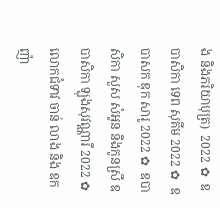ង និងភរិយាបុត្រ)  2022 ✿  ឧបាសិកា ទេព សុគីម 2022 ✿  ឧបាសក ឌុក សារូ 2022 ✿  ឧបាសិកា សួស សំអូន និងកូនស្រី ឧបាសិកា ឡុងសុវណ្ណារី 2022 ✿  លោកជំទាវ ចាន់ លាង និង ឧកញ៉ា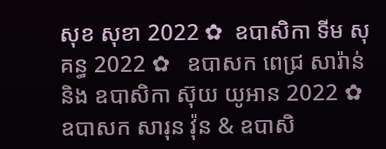សុខ សុខា 2022 ✿  ឧបាសិកា ទីម សុគន្ធ 2022 ✿   ឧបាសក ពេជ្រ សារ៉ាន់ និង ឧបាសិកា ស៊ុយ យូអាន 2022 ✿  ឧបាសក សារុន វ៉ុន & ឧបាសិ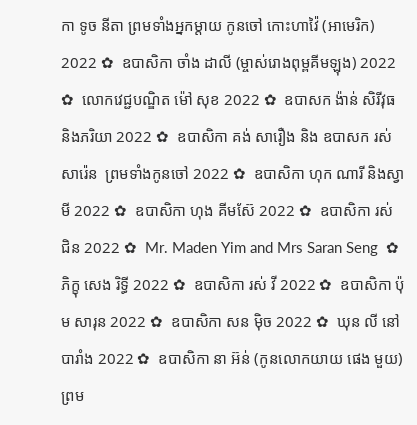កា ទូច នីតា ព្រមទាំងអ្នកម្តាយ កូនចៅ កោះហាវ៉ៃ (អាមេរិក) 2022 ✿  ឧបាសិកា ចាំង ដាលី (ម្ចាស់រោងពុម្ពគីមឡុង) 2022 ✿  លោកវេជ្ជបណ្ឌិត ម៉ៅ សុខ 2022 ✿  ឧបាសក ង៉ាន់ សិរីវុធ និងភរិយា 2022 ✿  ឧបាសិកា គង់ សារឿង និង ឧបាសក រស់ សារ៉េន  ព្រមទាំងកូនចៅ 2022 ✿  ឧបាសិកា ហុក ណារី និងស្វាមី 2022 ✿  ឧបាសិកា ហុង គីមស៊ែ 2022 ✿  ឧបាសិកា រស់ ជិន 2022 ✿  Mr. Maden Yim and Mrs Saran Seng  ✿  ភិក្ខុ សេង រិទ្ធី 2022 ✿  ឧបាសិកា រស់ វី 2022 ✿  ឧបាសិកា ប៉ុម សារុន 2022 ✿  ឧបាសិកា សន ម៉ិច 2022 ✿  ឃុន លី នៅបារាំង 2022 ✿  ឧបាសិកា នា អ៊ន់ (កូនលោកយាយ ផេង មួយ) ព្រម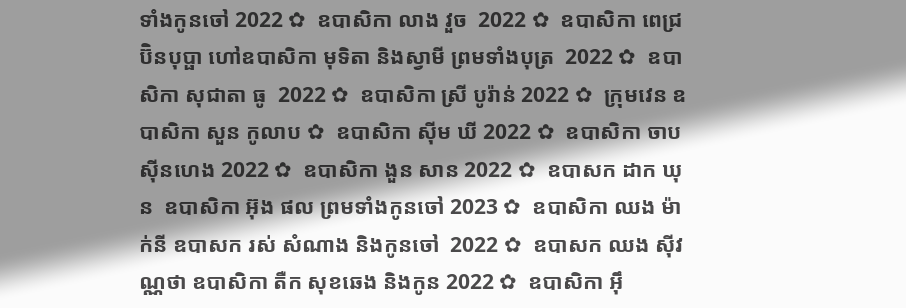ទាំងកូនចៅ 2022 ✿  ឧបាសិកា លាង វួច  2022 ✿  ឧបាសិកា ពេជ្រ ប៊ិនបុប្ផា ហៅឧបាសិកា មុទិតា និងស្វាមី ព្រមទាំងបុត្រ  2022 ✿  ឧបាសិកា សុជាតា ធូ  2022 ✿  ឧបាសិកា ស្រី បូរ៉ាន់ 2022 ✿  ក្រុមវេន ឧបាសិកា សួន កូលាប ✿  ឧបាសិកា ស៊ីម ឃី 2022 ✿  ឧបាសិកា ចាប ស៊ីនហេង 2022 ✿  ឧបាសិកា ងួន សាន 2022 ✿  ឧបាសក ដាក ឃុន  ឧបាសិកា អ៊ុង ផល ព្រមទាំងកូនចៅ 2023 ✿  ឧបាសិកា ឈង ម៉ាក់នី ឧបាសក រស់ សំណាង និងកូនចៅ  2022 ✿  ឧបាសក ឈង សុីវណ្ណថា ឧបាសិកា តឺក សុខឆេង និងកូន 2022 ✿  ឧបាសិកា អុឹ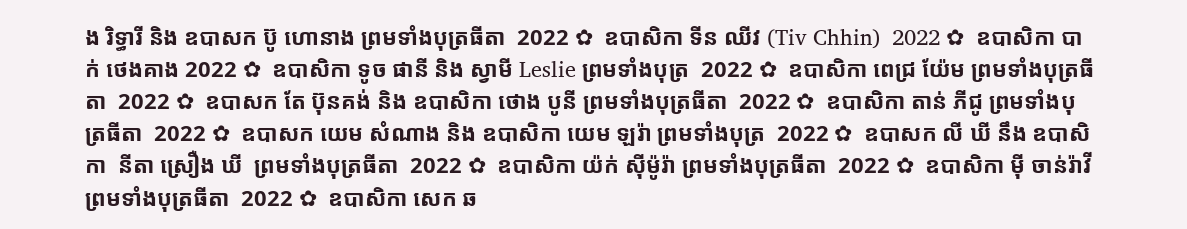ង រិទ្ធារី និង ឧបាសក ប៊ូ ហោនាង ព្រមទាំងបុត្រធីតា  2022 ✿  ឧបាសិកា ទីន ឈីវ (Tiv Chhin)  2022 ✿  ឧបាសិកា បាក់ ថេងគាង 2022 ✿  ឧបាសិកា ទូច ផានី និង ស្វាមី Leslie ព្រមទាំងបុត្រ  2022 ✿  ឧបាសិកា ពេជ្រ យ៉ែម ព្រមទាំងបុត្រធីតា  2022 ✿  ឧបាសក តែ ប៊ុនគង់ និង ឧបាសិកា ថោង បូនី ព្រមទាំងបុត្រធីតា  2022 ✿  ឧបាសិកា តាន់ ភីជូ ព្រមទាំងបុត្រធីតា  2022 ✿  ឧបាសក យេម សំណាង និង ឧបាសិកា យេម ឡរ៉ា ព្រមទាំងបុត្រ  2022 ✿  ឧបាសក លី ឃី នឹង ឧបាសិកា  នីតា ស្រឿង ឃី  ព្រមទាំងបុត្រធីតា  2022 ✿  ឧបាសិកា យ៉ក់ សុីម៉ូរ៉ា ព្រមទាំងបុត្រធីតា  2022 ✿  ឧបាសិកា មុី ចាន់រ៉ាវី ព្រមទាំងបុត្រធីតា  2022 ✿  ឧបាសិកា សេក ឆ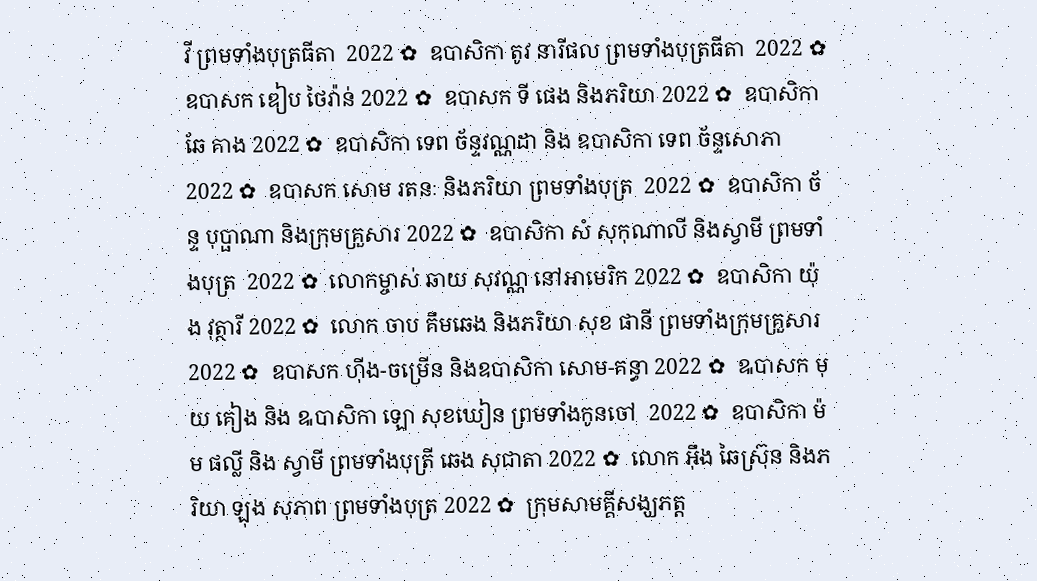វី ព្រមទាំងបុត្រធីតា  2022 ✿  ឧបាសិកា តូវ នារីផល ព្រមទាំងបុត្រធីតា  2022 ✿  ឧបាសក ឌៀប ថៃវ៉ាន់ 2022 ✿  ឧបាសក ទី ផេង និងភរិយា 2022 ✿  ឧបាសិកា ឆែ គាង 2022 ✿  ឧបាសិកា ទេព ច័ន្ទវណ្ណដា និង ឧបាសិកា ទេព ច័ន្ទសោភា  2022 ✿  ឧបាសក សោម រតនៈ និងភរិយា ព្រមទាំងបុត្រ  2022 ✿  ឧបាសិកា ច័ន្ទ បុប្ផាណា និងក្រុមគ្រួសារ 2022 ✿  ឧបាសិកា សំ សុកុណាលី និងស្វាមី ព្រមទាំងបុត្រ  2022 ✿  លោកម្ចាស់ ឆាយ សុវណ្ណ នៅអាមេរិក 2022 ✿  ឧបាសិកា យ៉ុង វុត្ថារី 2022 ✿  លោក ចាប គឹមឆេង និងភរិយា សុខ ផានី ព្រមទាំងក្រុមគ្រួសារ 2022 ✿  ឧបាសក ហ៊ីង-ចម្រើន និងឧបាសិកា សោម-គន្ធា 2022 ✿  ឩបាសក មុយ គៀង និង ឩបាសិកា ឡោ សុខឃៀន ព្រមទាំងកូនចៅ  2022 ✿  ឧបាសិកា ម៉ម ផល្លី និង ស្វាមី ព្រមទាំងបុត្រី ឆេង សុជាតា 2022 ✿  លោក អ៊ឹង ឆៃស្រ៊ុន និងភរិយា ឡុង សុភាព ព្រមទាំងបុត្រ 2022 ✿  ក្រុមសាមគ្គីសង្ឃភត្ត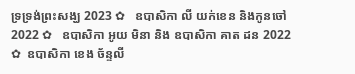ទ្រទ្រង់ព្រះសង្ឃ 2023 ✿   ឧបាសិកា លី យក់ខេន និងកូនចៅ 2022 ✿   ឧបាសិកា អូយ មិនា និង ឧបាសិកា គាត ដន 2022 ✿  ឧបាសិកា ខេង ច័ន្ទលី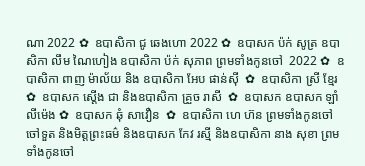ណា 2022 ✿  ឧបាសិកា ជូ ឆេងហោ 2022 ✿  ឧបាសក ប៉ក់ សូត្រ ឧបាសិកា លឹម ណៃហៀង ឧបាសិកា ប៉ក់ សុភាព ព្រមទាំងកូនចៅ  2022 ✿  ឧបាសិកា ពាញ ម៉ាល័យ និង ឧបាសិកា អែប ផាន់ស៊ី  ✿  ឧបាសិកា ស្រី ខ្មែរ  ✿  ឧបាសក ស្តើង ជា និងឧបាសិកា គ្រួច រាសី  ✿  ឧបាសក ឧបាសក ឡាំ លីម៉េង ✿  ឧបាសក ឆុំ សាវឿន  ✿  ឧបាសិកា ហេ ហ៊ន ព្រមទាំងកូនចៅ ចៅទួត និងមិត្តព្រះធម៌ និងឧបាសក កែវ រស្មី និងឧបាសិកា នាង សុខា ព្រមទាំងកូនចៅ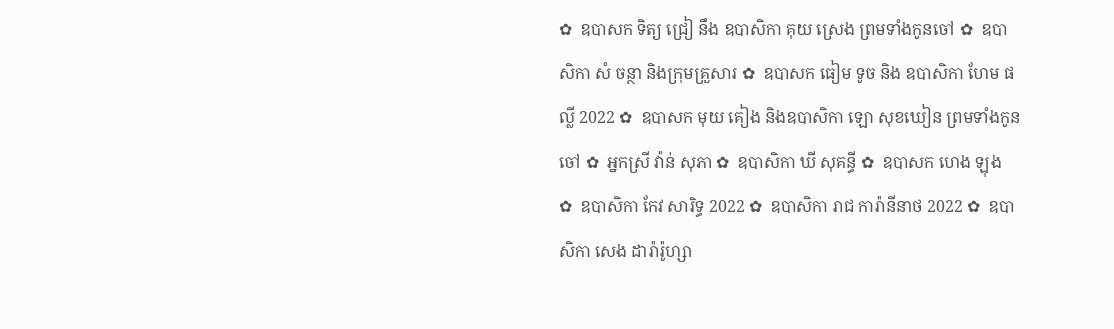✿  ឧបាសក ទិត្យ ជ្រៀ នឹង ឧបាសិកា គុយ ស្រេង ព្រមទាំងកូនចៅ ✿  ឧបាសិកា សំ ចន្ថា និងក្រុមគ្រួសារ ✿  ឧបាសក ធៀម ទូច និង ឧបាសិកា ហែម ផល្លី 2022 ✿  ឧបាសក មុយ គៀង និងឧបាសិកា ឡោ សុខឃៀន ព្រមទាំងកូនចៅ ✿  អ្នកស្រី វ៉ាន់ សុភា ✿  ឧបាសិកា ឃី សុគន្ធី ✿  ឧបាសក ហេង ឡុង  ✿  ឧបាសិកា កែវ សារិទ្ធ 2022 ✿  ឧបាសិកា រាជ ការ៉ានីនាថ 2022 ✿  ឧបាសិកា សេង ដារ៉ារ៉ូហ្សា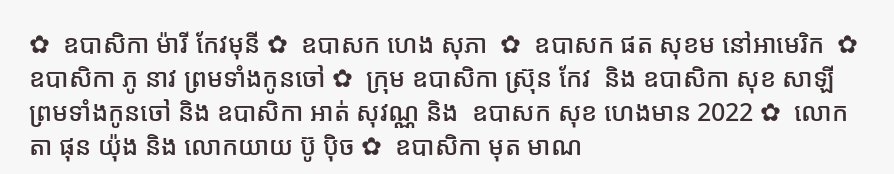✿  ឧបាសិកា ម៉ារី កែវមុនី ✿  ឧបាសក ហេង សុភា  ✿  ឧបាសក ផត សុខម នៅអាមេរិក  ✿  ឧបាសិកា ភូ នាវ ព្រមទាំងកូនចៅ ✿  ក្រុម ឧបាសិកា ស្រ៊ុន កែវ  និង ឧបាសិកា សុខ សាឡី ព្រមទាំងកូនចៅ និង ឧបាសិកា អាត់ សុវណ្ណ និង  ឧបាសក សុខ ហេងមាន 2022 ✿  លោកតា ផុន យ៉ុង និង លោកយាយ ប៊ូ ប៉ិច ✿  ឧបាសិកា មុត មាណ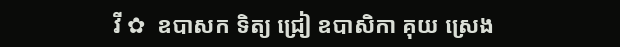វី ✿  ឧបាសក ទិត្យ ជ្រៀ ឧបាសិកា គុយ ស្រេង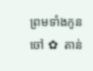ព្រមទាំងកូនចៅ ✿  តាន់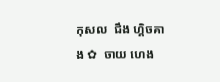កុសល  ជឹង ហ្គិចគាង ✿  ចាយ ហេង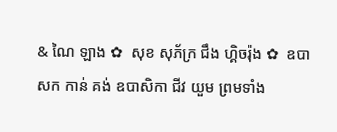& ណៃ ឡាង ✿  សុខ សុភ័ក្រ ជឹង ហ្គិចរ៉ុង ✿  ឧបាសក កាន់ គង់ ឧបាសិកា ជីវ យួម ព្រមទាំង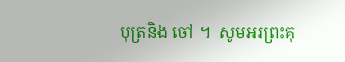បុត្រនិង ចៅ ។  សូមអរព្រះគុ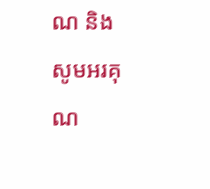ណ និង សូមអរគុណ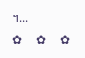។...       ✿  ✿  ✿